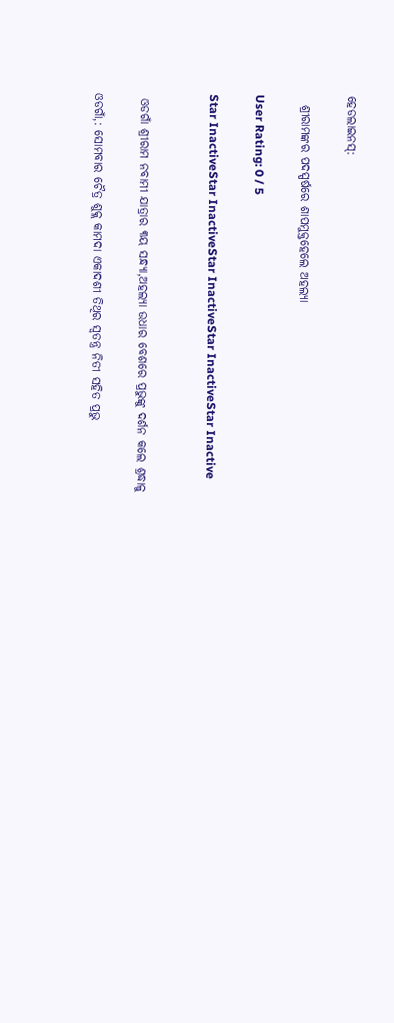ହେଡଲାଇନସ୍:

  ଶ୍ରୀରାମଙ୍କର ପଦସ୍ପର୍ଷରେ ଶାପମୁକ୍ତହେଲେ ଅହଲ୍ୟା

User Rating: 0 / 5

Star InactiveStar InactiveStar InactiveStar InactiveStar Inactive


 ଓଡଗାଁ ଶ୍ରୀରାମ ନବାମୀ ଯାତ୍ରାର ୩ୟ ସନ୍ଧ୍ୟା,ଅହଲ୍ୟା ଉଧାର ବେଶରେ ପ୍ରଭୁଙ୍କୁ ଦର୍ଶନ କଲେ ଶ୍ରଦ୍ଧାଳୁ

ଓଡଗାଁ,: ସୋମବାର ଚୈତ୍ର ଶୁକ୍ଲ କାମଦା ଏକାଦଶୀ ତିଥିର ସ୍ୱତନ୍ତ୍ର ନିତୀ ସହିତ ପ୍ରଭୁ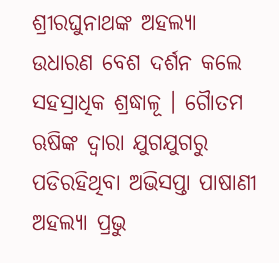ଶ୍ରୀରଘୁନାଥଙ୍କ ଅହଲ୍ୟା ଉଧାରଣ ବେଶ ଦର୍ଶନ କଲେ ସହସ୍ରାଧିକ ଶ୍ରଦ୍ଧାଳୂ । ଗୈାତମ ଋଷିଙ୍କ ଦ୍ୱାରା ଯୁଗଯୁଗରୁ ପଡିରହିଥିବା ଅଭିସପ୍ତା ପାଷାଣୀ ଅହଲ୍ୟା ପ୍ରଭୁ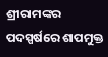ଶ୍ରୀରାମଙ୍କର ପଦସ୍ପର୍ଷରେ ଶାପମୁକ୍ତ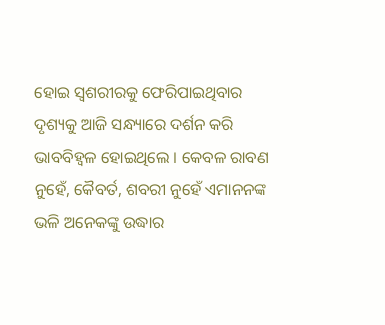ହୋଇ ସ୍ୱଶରୀରକୁ ଫେରିପାଇଥିବାର ଦୃଶ୍ୟକୁ ଆଜି ସନ୍ଧ୍ୟାରେ ଦର୍ଶନ କରି ଭାବବିହ୍ୱଳ ହୋଇଥିଲେ । କେବଳ ରାବଣ ନୁହେଁ, କୈବର୍ତ, ଶବରୀ ନୁହେଁ ଏମାନନଙ୍କ ଭଳି ଅନେକଙ୍କୁ ଉଦ୍ଧାର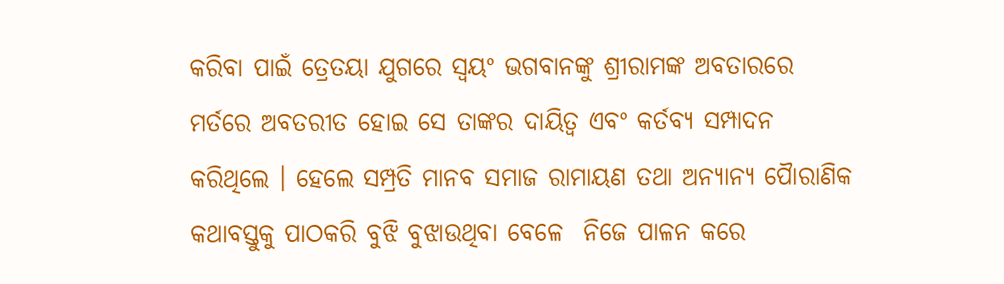କରିବା ପାଇଁ ତ୍ରେତୟା ଯୁଗରେ ସ୍ୱୟଂ ଭଗବାନଙ୍କୁ ଶ୍ରୀରାମଙ୍କ ଅବତାରରେ ମର୍ତରେ ଅବତରୀତ ହୋଇ ସେ ତାଙ୍କର ଦାୟିତ୍ୱ ଏବଂ କର୍ତବ୍ୟ ସମ୍ପାଦନ କରିଥିଲେ । ହେଲେ ସମ୍ପ୍ରତି ମାନବ ସମାଜ ରାମାୟଣ ତଥା ଅନ୍ୟାନ୍ୟ ପୈାରାଣିକ କଥାବସ୍ତୁକୁ ପାଠକରି ବୁଝି ବୁଝାଉଥିବା ବେଳେ  ନିଜେ ପାଳନ କରେ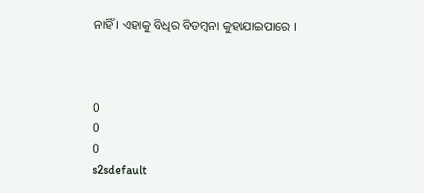ନାହିଁ । ଏହାକୁ ବିଧିର ବିଡମ୍ବନା କୁହାଯାଇପାରେ ।



0
0
0
s2sdefault